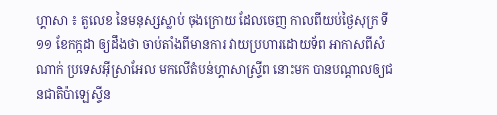ហ្គាសា ៖ តួលេខ នៃមនុស្សស្លាប់ ចុងក្រោយ ដែលចេញ កាលពីយប់ថ្ងៃសុក្រ ទី១១ ខែកក្កដា ឲ្យដឹងថា ចាប់តាំងពីមានការ វាយប្រហារដោយទ័ព អាកាសពីសំណាក់ ប្រទេសអ៊ីស្រាអែល មកលើតំបន់ហ្គាសាស្ទ្រីព នោះមក បានបណ្តាលឲ្យជនជាតិប៉ាឡេស្ទីន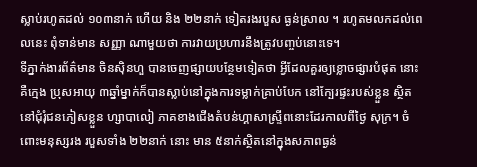ស្លាប់រហូតដល់ ១០៣នាក់ ហើយ និង ២២នាក់ ទៀតរងរបួស ធ្ងន់ស្រាល ។ រហូតមលកដល់ពេលនេះ ពុំទាន់មាន សញ្ញា ណាមួយថា ការវាយប្រហារនឹងត្រូវបញ្ចប់នោះទេ។
ទីភ្នាក់ងារព័ត៌មាន ចិនស៊ិនហួ បានចេញផ្សាយបន្ថែមទៀតថា អ្វីដែលគួរឲ្យខ្លោចផ្សារបំផុត នោះគឺក្មេង ប្រុសអាយុ ៣ឆ្នាំម្នាក់ក៏បានស្លាប់នៅក្នុងការទម្លាក់គ្រាប់បែក នៅក្បែរផ្ទះរបស់ខ្លួន ស្ថិតនៅជុំរុំជនភៀសខ្លួន ហ្សាបាលៀ ភាគខាងជើងតំបន់ហ្គាសាស្ទ្រីពនោះដែរកាលពីថ្ងៃ សុក្រ។ ចំពោះមនុស្សរង របួសទាំង ២២នាក់ នោះ មាន ៥នាក់ស្ថិតនៅក្នុងសភាពធ្ងន់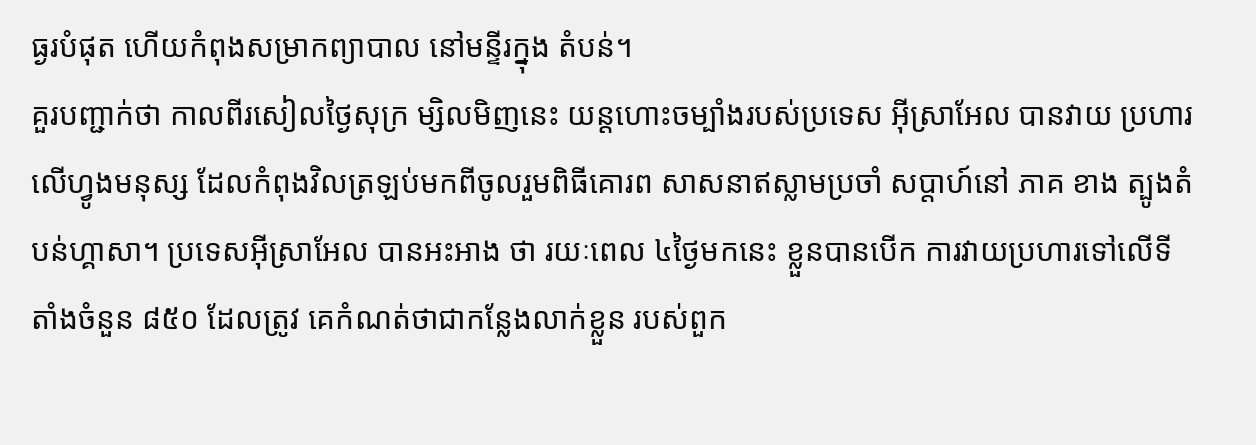ធ្ងរបំផុត ហើយកំពុងសម្រាកព្យាបាល នៅមន្ទីរក្នុង តំបន់។
គួរបញ្ជាក់ថា កាលពីរសៀលថ្ងៃសុក្រ ម្សិលមិញនេះ យន្តហោះចម្បាំងរបស់ប្រទេស អ៊ីស្រាអែល បានវាយ ប្រហារលើហ្វូងមនុស្ស ដែលកំពុងវិលត្រឡប់មកពីចូលរួមពិធីគោរព សាសនាឥស្លាមប្រចាំ សប្តាហ៍នៅ ភាគ ខាង ត្បូងតំបន់ហ្គាសា។ ប្រទេសអ៊ីស្រាអែល បានអះអាង ថា រយៈពេល ៤ថ្ងៃមកនេះ ខ្លួនបានបើក ការវាយប្រហារទៅលើទីតាំងចំនួន ៨៥០ ដែលត្រូវ គេកំណត់ថាជាកន្លែងលាក់ខ្លួន របស់ពួក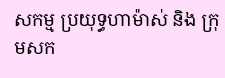សកម្ម ប្រយុទ្ធហាម៉ាស់ និង ក្រុមសក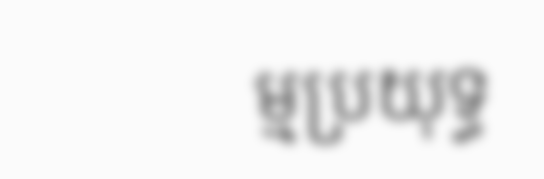ម្មប្រយុទ្ធ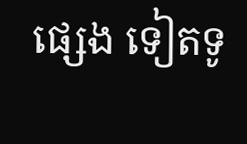ផ្សេង ទៀតទូ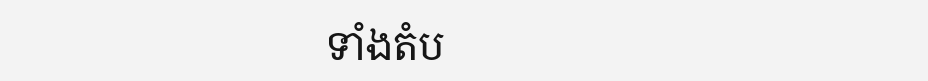ទាំងតំប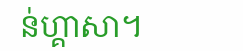ន់ហ្គាសា។